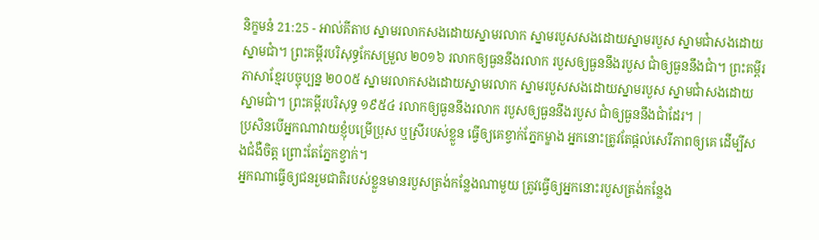និក្ខមនំ 21:25 - អាល់គីតាប ស្នាមរលាកសងដោយស្នាមរលាក ស្នាមរបួសសងដោយស្នាមរបួស ស្នាមជាំសងដោយស្នាមជាំ។ ព្រះគម្ពីរបរិសុទ្ធកែសម្រួល ២០១៦ រលាកឲ្យធួននឹងរលាក របួសឲ្យធួននឹងរបួស ជាំឲ្យធួននឹងជាំ។ ព្រះគម្ពីរភាសាខ្មែរបច្ចុប្បន្ន ២០០៥ ស្នាមរលាកសងដោយស្នាមរលាក ស្នាមរបួសសងដោយស្នាមរបួស ស្នាមជាំសងដោយស្នាមជាំ។ ព្រះគម្ពីរបរិសុទ្ធ ១៩៥៤ រលាកឲ្យធួននឹងរលាក របួសឲ្យធួននឹងរបួស ជាំឲ្យធួននឹងជាំដែរ។ |
ប្រសិនបើអ្នកណាវាយខ្ញុំបម្រើប្រុស ឬស្រីរបស់ខ្លួន ធ្វើឲ្យគេខ្វាក់ភ្នែកម្ខាង អ្នកនោះត្រូវតែផ្តល់សេរីភាពឲ្យគេ ដើម្បីសងជំងឺចិត្ត ព្រោះតែភ្នែកខ្វាក់។
អ្នកណាធ្វើឲ្យជនរួមជាតិរបស់ខ្លួនមានរបួសត្រង់កន្លែងណាមួយ ត្រូវធ្វើឲ្យអ្នកនោះរបួសត្រង់កន្លែង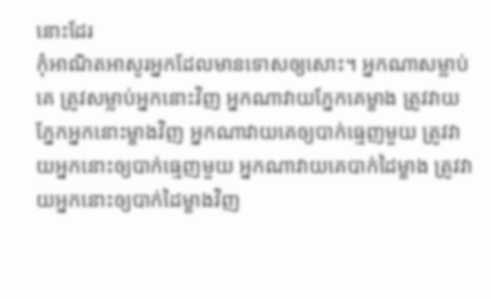នោះដែរ
កុំអាណិតអាសូរអ្នកដែលមានទោសឲ្យសោះ។ អ្នកណាសម្លាប់គេ ត្រូវសម្លាប់អ្នកនោះវិញ អ្នកណាវាយភ្នែកគេម្ខាង ត្រូវវាយភ្នែកអ្នកនោះម្ខាងវិញ អ្នកណាវាយគេឲ្យបាក់ធ្មេញមួយ ត្រូវវាយអ្នកនោះឲ្យបាក់ធ្មេញមួយ អ្នកណាវាយគេបាក់ដៃម្ខាង ត្រូវវាយអ្នកនោះឲ្យបាក់ដៃម្ខាងវិញ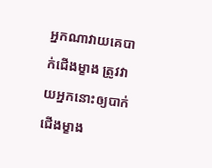អ្នកណាវាយគេបាក់ជើងម្ខាង ត្រូវវាយអ្នកនោះឲ្យបាក់ជើងម្ខាង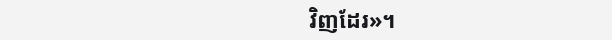វិញដែរ»។